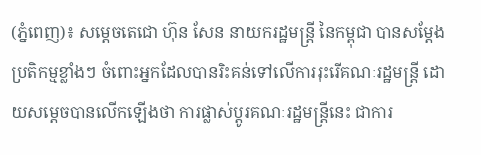(ភ្នំពេញ)៖ សម្តេចតេជោ ហ៊ុន សែន នាយករដ្ឋមន្រ្តី នៃកម្ពុជា បានសម្តែងប្រតិកម្មខ្លាំងៗ ចំពោះអ្នកដែលបានរិះគន់ទៅលើការរុះរើគណៈរដ្ឋមន្រ្តី ដោយសម្តេចបានលើកឡើងថា ការផ្លាស់ប្តូរគណៈរដ្ឋមន្រ្តីនេះ ជាការ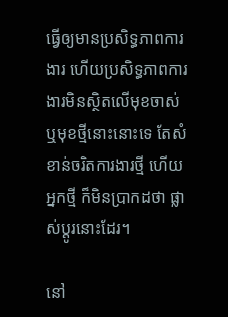ធ្វើឲ្យមានប្រសិទ្ធភាពការងារ ហើយប្រសិទ្ធភាពការងារមិនស្ថិតលើមុខចាស់ ឬមុខថ្មីនោះនោះទេ តែសំខាន់ចរិតការងារថ្មី ហើយអ្នកថ្មី ក៏មិនប្រាកដថា ផ្លាស់ប្តូរនោះដែរ។

នៅ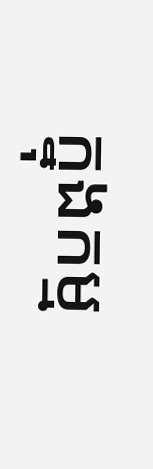ក្នុងកម្ម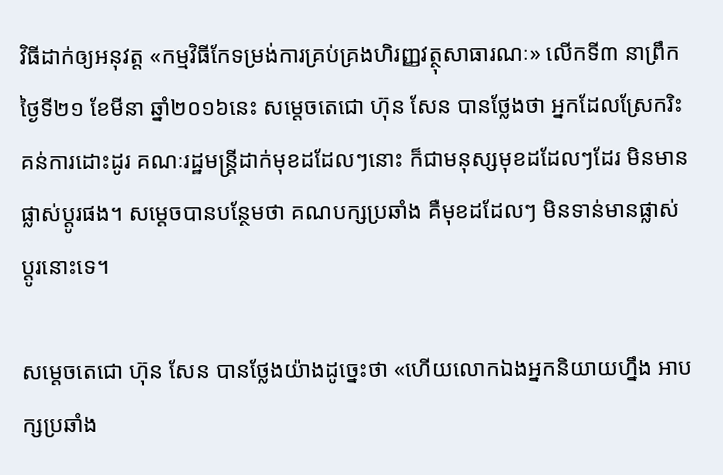វិធីដាក់ឲ្យអនុវត្ត «កម្មវិធីកែទម្រង់ការគ្រប់គ្រងហិរញ្ញវត្ថុសាធារណៈ» លើកទី៣ នាព្រឹកថ្ងៃទី២១ ខែមីនា ឆ្នាំ២០១៦នេះ សម្តេចតេជោ ហ៊ុន សែន បានថ្លែងថា អ្នកដែលស្រែករិះគន់ការដោះដូរ គណៈរដ្ឋមន្រ្តីដាក់មុខដដែលៗនោះ ក៏ជាមនុស្សមុខដដែលៗដែរ មិនមានផ្លាស់ប្តូរផង។ សម្តេចបានបន្ថែមថា គណបក្សប្រឆាំង គឺមុខដដែលៗ មិនទាន់មានផ្លាស់ប្តូរនោះទេ។

សម្តេចតេជោ ហ៊ុន សែន បានថ្លែងយ៉ាងដូច្នេះថា «ហើយលោកឯងអ្នកនិយាយហ្នឹង អាបក្សប្រឆាំង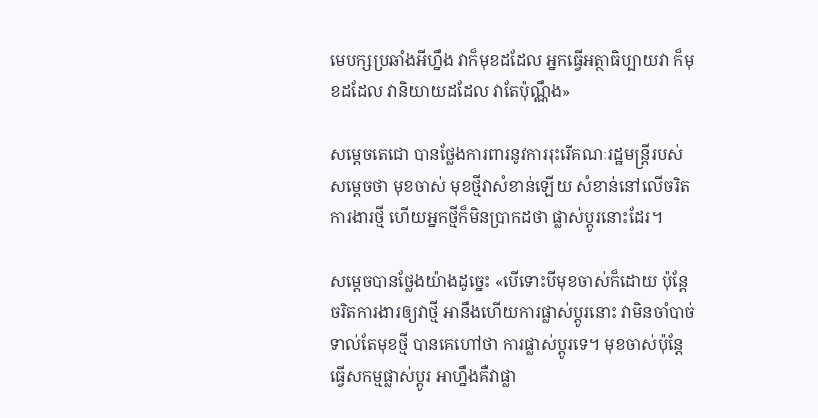មេបក្សប្រឆាំងអីហ្នឹង វាក៏មុខដដែល អ្នកធ្វើអត្ថាធិប្បាយវា ក៏មុខដដែល វានិយាយដដែល វាតែប៉ុណ្ណឹង»

សម្តេចតេជោ បានថ្លែងការពារនូវការរុះរើគណៈរដ្ឋមន្រ្តីរបស់សម្តេចថា មុខចាស់ មុខថ្មីវាសំខាន់ឡើយ សំខាន់នៅលើចរិតការងារថ្មី ហើយអ្នកថ្មីក៏មិនប្រាកដថា ផ្លាស់ប្តូរនោះដែរ។

សម្តេចបានថ្លែងយ៉ាងដូច្នេះ «បើទោះបីមុខចាស់ក៏ដោយ ប៉ុន្តែចរិតការងារឲ្យវាថ្មី អានឹងហើយការផ្លាស់ប្តូរនោះ វាមិនចាំបាច់ទាល់តែមុខថ្មី បានគេហៅថា ការផ្លាស់ប្តូរទេ។ មុខចាស់ប៉ុន្តែធ្វើសកម្មផ្លាស់ប្តូរ អាហ្នឹងគឺវាផ្លា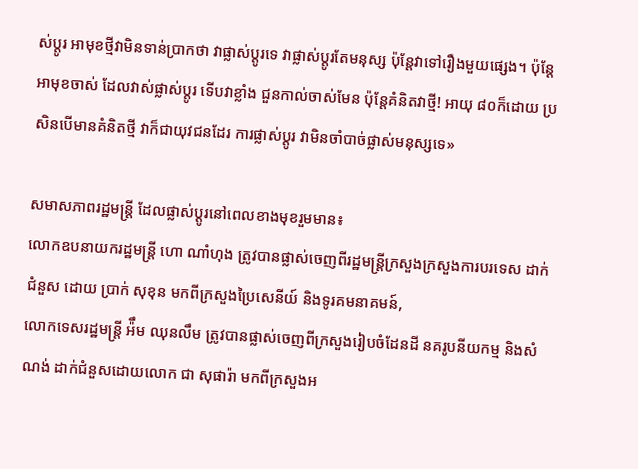ស់ប្តូរ អាមុខថ្មីវាមិនទាន់ប្រាកថា វាផ្លាស់ប្តូរទេ វាផ្លាស់ប្តូរតែមនុស្ស ប៉ុន្តែវាទៅរឿងមួយផ្សេង។ ប៉ុន្តែអាមុខចាស់ ដែលវាស់ផ្លាស់ប្តូរ ទើបវាខ្លាំង ជួនកាល់ចាស់មែន ប៉ុន្តែគំនិតវាថ្មី! អាយុ ៨០ក៏ដោយ ប្រសិនបើមានគំនិតថ្មី វាក៏ជាយុវជនដែរ ការផ្លាស់ប្តូរ វាមិនចាំបាច់ផ្លាស់មនុស្សទេ»

សមាសភាពរដ្ឋមន្រ្តី ដែលផ្លាស់ប្តូរនៅពេលខាងមុខរួមមាន៖
លោកឧបនាយករដ្ឋមន្រ្តី ហោ ណាំហុង ត្រូវបានផ្លាស់ចេញពីរដ្ឋមន្រ្តីក្រសួងក្រសួងការបរទេស ដាក់ជំនួស ដោយ ប្រាក់ សុខុន មកពីក្រសួងប្រៃសេនីយ៍ និងទូរគមនាគមន៍,
លោកទេសរដ្ឋមន្រ្តី អ៉ឹម ឈុនលឹម ត្រូវបានផ្លាស់ចេញពីក្រសួងរៀបចំដែនដី នគរូបនីយកម្ម និងសំណង់ ដាក់ជំនួសដោយលោក ជា សុផារ៉ា មកពីក្រសួងអ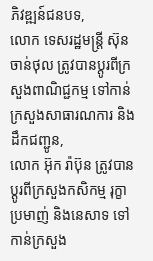ភិវឌ្ឍន៍ជនបទ,
លោក ទេសរដ្ឋមន្រ្តី ស៊ុន ចាន់ថុល ត្រូវបានប្តូរពីក្រសួងពាណិជ្ជកម្ម ទៅកាន់ក្រសួងសាធារណការ និងដឹកជញ្ជូន,
លោក អ៊ុក រ៉ាប៊ុន ត្រូវបានប្តូរពីក្រសួងកសិកម្ម រុក្ខាប្រមាញ់ និងនេសាទ ទៅកាន់ក្រសួង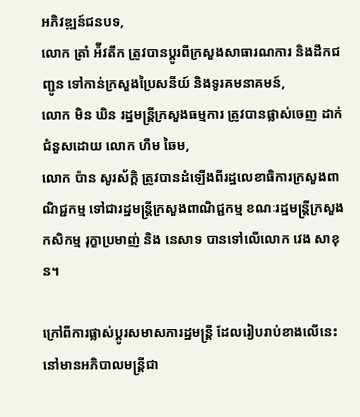អភិវឌ្ឍន៍ជនបទ,
លោក ត្រាំ អ៉ីវតឹក ត្រូវបានប្តូរពីក្រសួងសាធារណការ និងដឹកជញ្ជូន ទៅកាន់ក្រសួងប្រៃសនីយ៍ និងទូរគមនាគមន៍,
លោក មិន ឃិន រដ្ឋមន្រ្តីក្រសួងធម្មការ ត្រូវបានផ្លាស់ចេញ ដាក់ជំនួសដោយ លោក ហឹម ឆៃម,
លោក ប៉ាន សូរស័ក្តិ ត្រូវបានដំឡើងពីរដ្ឋលេខាធិការក្រសួងពាណិជ្ជកម្ម ទៅជារដ្ឋមន្រ្តីក្រសួងពាណិជ្ជកម្ម ខណៈរដ្ឋមន្រ្តីក្រសួងកសិកម្ម រុក្ខាប្រមាញ់ និង នេសាទ បានទៅលើលោក វេង សាខុន។

ក្រៅពីការផ្លាស់ប្តូរសមាសភារដ្ឋមន្រ្តី ដែលរៀបរាប់ខាងលើនេះ នៅមានអភិបាលមន្រ្តីជា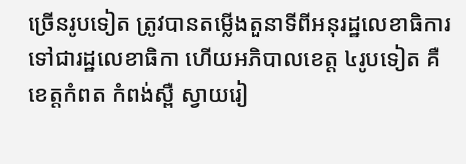ច្រើនរូបទៀត ត្រូវបានតម្លើងតួនាទីពីអនុរដ្ឋលេខាធិការ ទៅជារដ្ឋលេខាធិកា ហើយអភិបាលខេត្ត ៤រូបទៀត គឺខេត្តកំពត កំពង់ស្ពឺ ស្វាយរៀ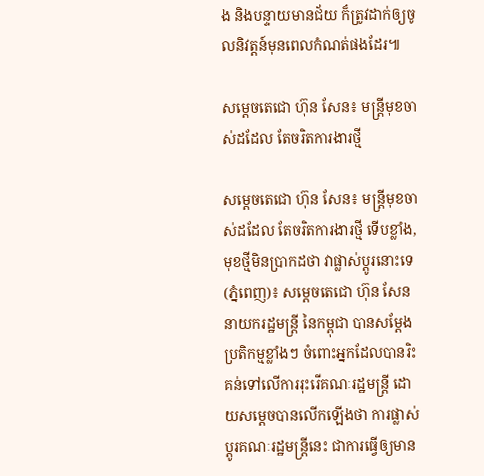ង និងបន្ទាយមានជ័យ ក៏ត្រូវដាក់ឲ្យចូលនិវត្តន៍មុនពេលកំណត់ផងដែរ៕

សម្តេចតេជោ ហ៊ុន សែន៖ មន្រ្តីមុខចាស់ដដែល តែចរិតការងារថ្មី

សម្តេចតេជោ ហ៊ុន សែន៖ មន្រ្តីមុខចាស់ដដែល តែចរិតការងារថ្មី ទើបខ្លាំង, មុខថ្មីមិនប្រាកដថា វាផ្លាស់ប្តូរនោះទេ(ភ្នំពេញ)៖ សម្តេចតេជោ ហ៊ុន សែន នាយករដ្ឋមន្រ្តី នៃកម្ពុជា បានសម្តែងប្រតិកម្មខ្លាំងៗ ចំពោះអ្នកដែលបានរិះគន់ទៅលើការរុះរើគណៈរដ្ឋមន្រ្តី ដោយសម្តេចបានលើកឡើងថា ការផ្លាស់ប្តូរគណៈរដ្ឋមន្រ្តីនេះ ជាការធ្វើឲ្យមាន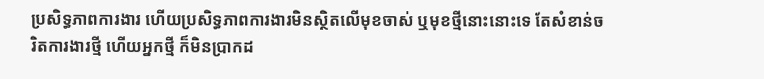ប្រសិទ្ធភាពការងារ ហើយប្រសិទ្ធភាពការងារមិនស្ថិតលើមុខចាស់ ឬមុខថ្មីនោះនោះទេ តែសំខាន់ចរិតការងារថ្មី ហើយអ្នកថ្មី ក៏មិនប្រាកដ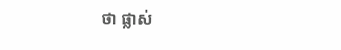ថា ផ្លាស់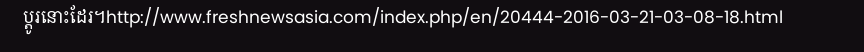ប្តូរនោះដែរ។http://www.freshnewsasia.com/index.php/en/20444-2016-03-21-03-08-18.html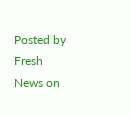Posted by Fresh News on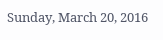Sunday, March 20, 2016